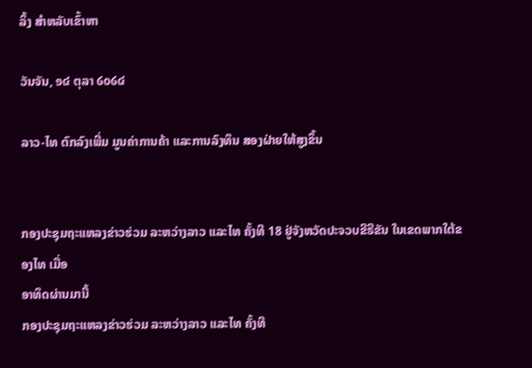ລິ້ງ ສຳຫລັບເຂົ້າຫາ

ວັນຈັນ, ໑໔ ຕຸລາ ໒໐໒໔

ລາວ-ໄທ ຕົກລົງເພີ່ມ ມູນຄ່າການຄ້າ ແລະການລົງທຶນ ສອງຝ່າຍໃຫ້ສູງຂຶ້ນ


ກອງປະຊຸມຖະແຫລງຂ່າວຮ່ວມ ລະຫວ່າງລາວ ແລະໄທ ຄັ້ງທີ 18 ຢູ່ຈັງຫວັດປະຈວບຂີຣີຂັນ ໃນເຂດພາກໃຕ້ຂອງໄທ ເມື່ອ
ອາທິດຜ່ານມານີ້
ກອງປະຊຸມຖະແຫລງຂ່າວຮ່ວມ ລະຫວ່າງລາວ ແລະໄທ ຄັ້ງທີ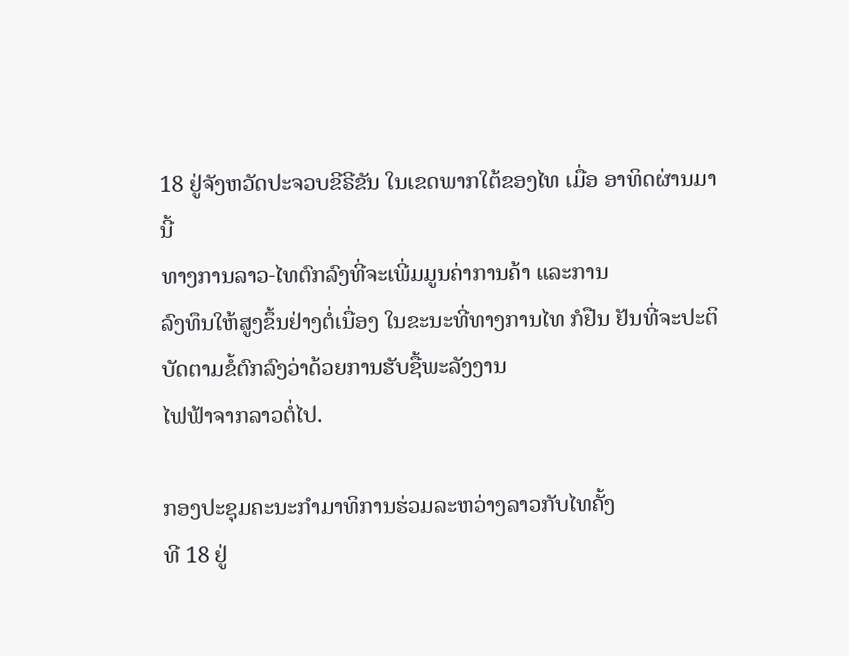18 ຢູ່ຈັງຫວັດປະຈວບຂີຣີຂັນ ໃນເຂດພາກໃຕ້ຂອງໄທ ເມື່ອ ອາທິດຜ່ານມານີ້
ທາງການລາວ-ໄທຕົກລົງທີ່ຈະເພີ່ມມູນຄ່າການຄ້າ ແລະການ
ລົງທຶນໃຫ້ສູງຂຶ້ນຢ່າງຕໍ່ເນື່ອງ ໃນຂະນະທີ່ທາງການໄທ ກໍຢືນ ຢັນທີ່ຈະປະຕິບັດຕາມຂໍ້ຕົກລົງວ່າດ້ວຍການຮັບຊື້ພະລັງງານ
ໄຟຟ້າຈາກລາວຕໍ່ໄປ.

ກອງປະຊຸມຄະນະກໍາມາທິການຮ່ວມລະຫວ່າງລາວກັບໄທຄັ້ງ
ທີ 18 ຢູ່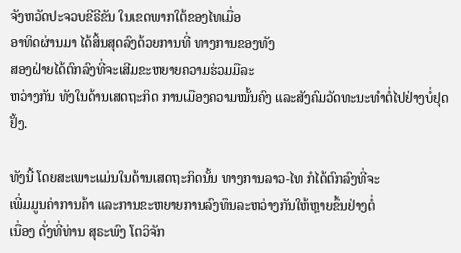ຈັງຫວັດປະຈວບຂີຣີຂັນ ໃນເຂດພາກໃຕ້ຂອງໄທເມື່ອ
ອາທິດຜ່ານມາ ໄດ້ສິ້ນສຸດລົງດ້ວຍການທີ່ ທາງການຂອງທັງ
ສອງຝ່າຍໄດ້ຕົກລົງທີ່ຈະເສີມຂະຫຍາຍຄວາມຮ່ວມມືລະ
ຫວ່າງກັນ ທັງໃນດ້ານເສດຖະກິດ ການເມືອງຄວາມໝັ້ນຄົງ ແລະສັງຄົມວັດທະນະທໍາຕໍ່ໄປຢ່າງບໍ່ຢຸດຢັ້ງ.

ທັງນີ້ ໂດຍສະເພາະແມ່ນໃນດ້ານເສດຖະກິດນັ້ນ ທາງການລາວ-ໄທ ກໍໄດ້ຕົກລົງທີ່ຈະ
ເພີ່ມມູນຄ່າການຄ້າ ແລະການຂະຫຍາຍການລົງທຶນລະຫວ່າງກັນໃຫ້ຫຼາຍຂຶ້ນຢ່າງຕໍ່
ເນື່ອງ ດັ່ງທີ່ທ່ານ ສຸຣະພົງ ໂຕວິຈັກ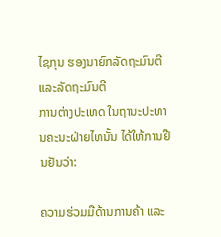ໄຊກຸນ ຮອງນາຍົກລັດຖະມົນຕີ ແລະລັດຖະມົນຕີ
ການຕ່າງປະເທດ ໃນຖານະປະທານຄະນະຝ່າຍໄທນັ້ນ ໄດ້ໃຫ້ການຢືນຢັນວ່າ:

ຄວາມຮ່ວມມືດ້ານການຄ້າ ແລະ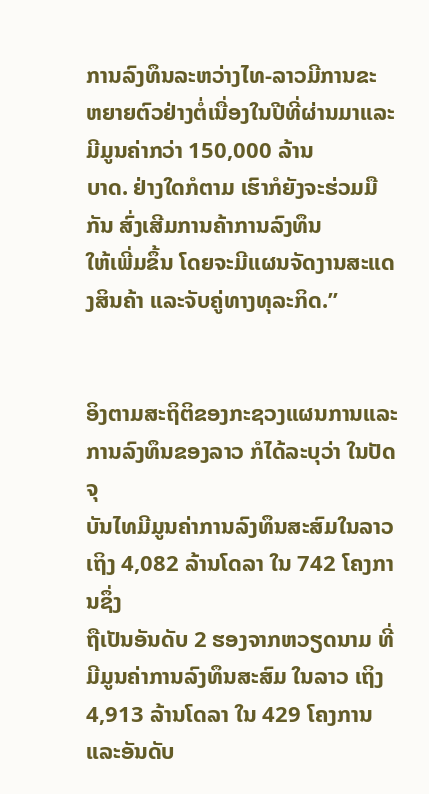ການລົງທຶນລະຫວ່າງໄທ-ລາວມີການຂະ
ຫຍາຍຕົວຢ່າງຕໍ່ເນື່ອງໃນປີທີ່ຜ່ານມາແລະມີມູນຄ່າກວ່າ 150,000 ລ້ານ
ບາດ. ຢ່າງໃດກໍຕາມ ເຮົາກໍຍັງຈະຮ່ວມມືກັນ ສົ່ງເສີມການຄ້າການລົງທຶນ
ໃຫ້ເພີ່ມຂຶ້ນ ໂດຍຈະມີແຜນຈັດງານສະແດງສິນຄ້າ ແລະຈັບຄູ່ທາງທຸລະກິດ.”


ອິງຕາມສະຖິຕິຂອງກະຊວງແຜນການແລະການລົງທຶນຂອງລາວ ກໍໄດ້ລະບຸວ່າ ໃນປັດຈຸ
ບັນໄທມີມູນຄ່າການລົງທຶນສະສົມໃນລາວເຖິງ 4,082 ລ້ານໂດລາ ໃນ 742 ໂຄງການຊຶ່ງ
ຖືເປັນອັນດັບ 2 ຮອງຈາກຫວຽດນາມ ທີ່ມີມູນຄ່າການລົງທຶນສະສົມ ໃນລາວ ເຖິງ 4,913 ລ້ານໂດລາ ໃນ 429 ໂຄງການ ແລະອັນດັບ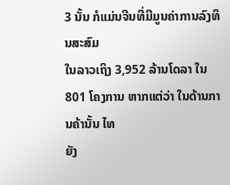3 ນັ້ນ ກໍແມ່ນຈີນທີ່ມີມູນຄ່າການລົງທຶນສະສົມ
ໃນລາວເຖິງ 3,952 ລ້ານໂດລາ ໃນ 801 ໂຄງການ ຫາກແຕ່ວ່າ ໃນດ້ານການຄ້ານັ້ນ ໄທ
ຍັງ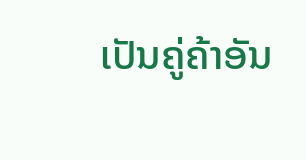ເປັນຄູ່ຄ້າອັນ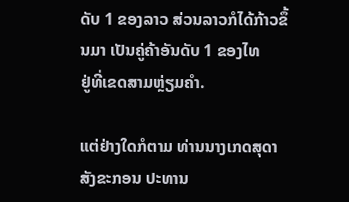ດັບ 1 ຂອງລາວ ສ່ວນລາວກໍໄດ້ກ້າວຂຶ້ນມາ ເປັນຄູ່ຄ້າອັນດັບ 1 ຂອງໄທ
ຢູ່ທີ່ເຂດສາມຫຼ່ຽມຄໍາ.

ແຕ່ຢ່າງໃດກໍຕາມ ທ່ານນາງເກດສຸດາ ສັງຂະກອນ ປະທານ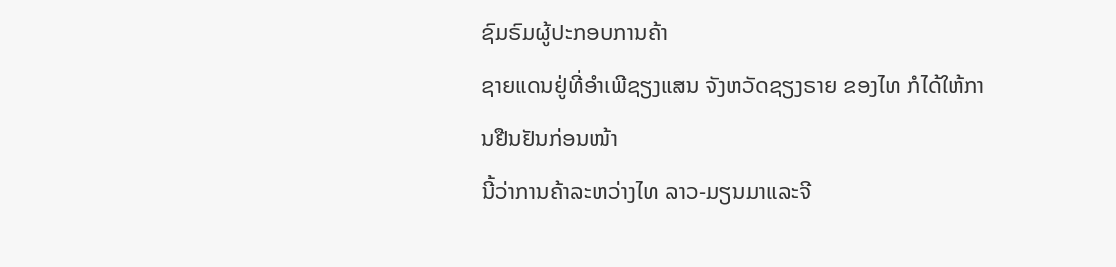ຊົມຣົມຜູ້ປະກອບການຄ້າ
ຊາຍແດນຢູ່ທີ່ອໍາເພີຊຽງແສນ ຈັງຫວັດຊຽງຣາຍ ຂອງໄທ ກໍໄດ້ໃຫ້ການຢືນຢັນກ່ອນໜ້າ
ນີ້ວ່າການຄ້າລະຫວ່າງໄທ ລາວ-ມຽນມາແລະຈີ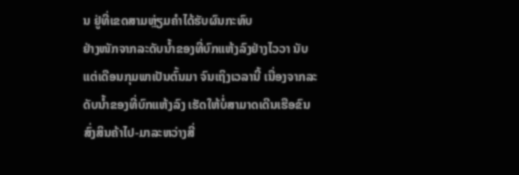ນ ຢູ່ທີ່ເຂດສາມຫຼ່ຽມຄໍາໄດ້ຮັບຜົນກະທົບ
ຢ່າງໜັກຈາກລະດັບນໍ້າຂອງທີ່ບົກແຫ້ງລົງຢ່າງໄວວາ ນັບແຕ່ເດືອນກຸມພາເປັນຕົ້ນມາ ຈົນເຖິງເວລານີ້ ເນື່ອງຈາກລະດັບນໍ້າຂອງທີ່ບົກແຫ້ງລົງ ເຮັດໃຫ້ບໍ່ສາມາດເດີນເຮືອຂົນ ສົ່ງສິນຄ້າໄປ-ມາລະຫວ່າງສີ່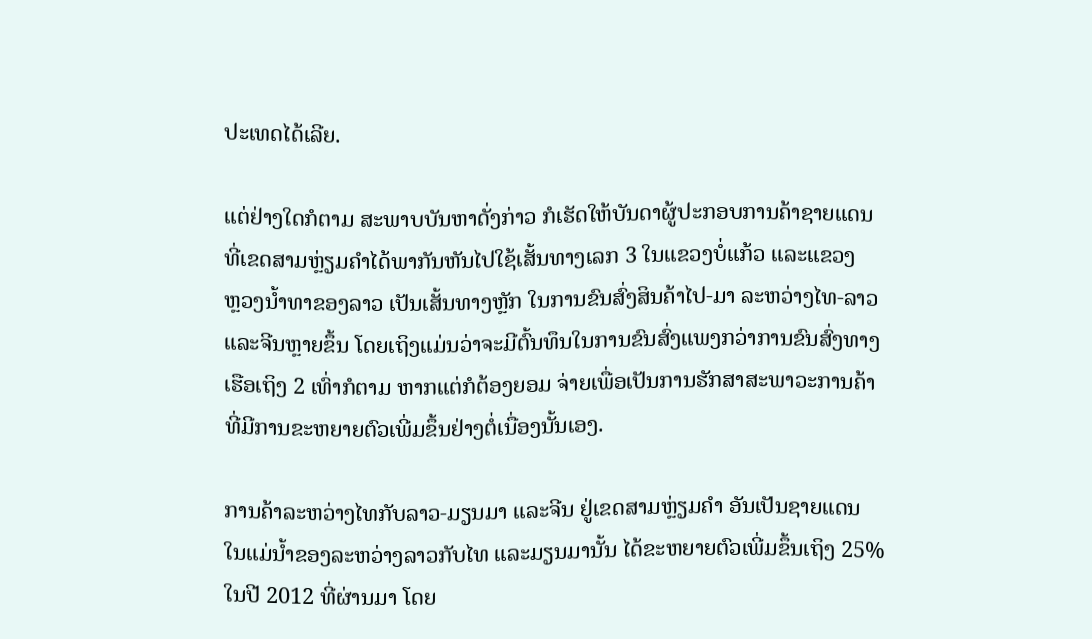ປະເທດໄດ້ເລີຍ.

ແຕ່ຢ່າງໃດກໍຕາມ ສະພາບບັນຫາດັ່ງກ່າວ ກໍເຮັດໃຫ້ບັນດາຜູ້ປະກອບການຄ້າຊາຍແດນ
ທີ່ເຂດສາມຫຼ່ຽມຄໍາໄດ້ພາກັນຫັນໄປໃຊ້ເສັ້ນທາງເລກ 3 ໃນແຂວງບໍ່ແກ້ວ ແລະແຂວງ
ຫຼວງນໍ້າທາຂອງລາວ ເປັນເສັ້ນທາງຫຼັກ ໃນການຂົນສົ່ງສິນຄ້າໄປ-ມາ ລະຫວ່າງໄທ-ລາວ
ແລະຈີນຫຼາຍຂຶ້ນ ໂດຍເຖິງແມ່ນວ່າຈະມີຕົ້ນທຶນໃນການຂົນສົ່ງແພງກວ່າການຂົນສົ່ງທາງ
ເຮືອເຖິງ 2 ເທົ່າກໍຕາມ ຫາກແຕ່ກໍຕ້ອງຍອມ ຈ່າຍເພື່ອເປັນການຮັກສາສະພາວະການຄ້າ
ທີ່ມີການຂະຫຍາຍຕົວເພີ່ມຂຶ້ນຢ່າງຕໍ່ເນື່ອງນັ້ນເອງ.

ການຄ້າລະຫວ່າງໄທກັບລາວ-ມຽນມາ ແລະຈີນ ຢູ່ເຂດສາມຫຼ່ຽມຄໍາ ອັນເປັນຊາຍແດນ
ໃນແມ່ນໍ້າຂອງລະຫວ່າງລາວກັບໄທ ແລະມຽນມານັ້ນ ໄດ້ຂະຫຍາຍຕົວເພີ່ມຂຶ້ນເຖິງ 25%
ໃນປີ 2012 ທີ່ຜ່ານມາ ໂດຍ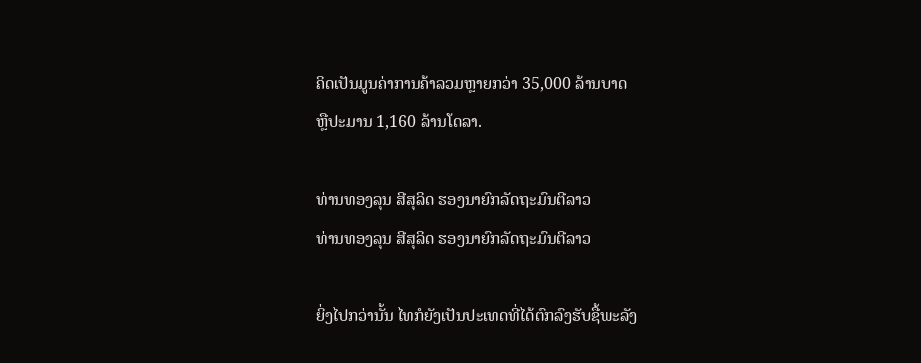ຄິດເປັນມູນຄ່າການຄ້າລວມຫຼາຍກວ່າ 35,000 ລ້ານບາດ
ຫຼືປະມານ 1,160 ລ້ານໂດລາ.

ທ່ານທອງລຸນ ສີສຸລິດ ຮອງນາຍົກລັດຖະມົນຕີລາວ
ທ່ານທອງລຸນ ສີສຸລິດ ຮອງນາຍົກລັດຖະມົນຕີລາວ

ຍິ່ງໄປກວ່ານັ້ນ ໄທກໍຍັງເປັນປະເທດທີ່ໄດ້ຕົກລົງຮັບຊື້ພະລັງ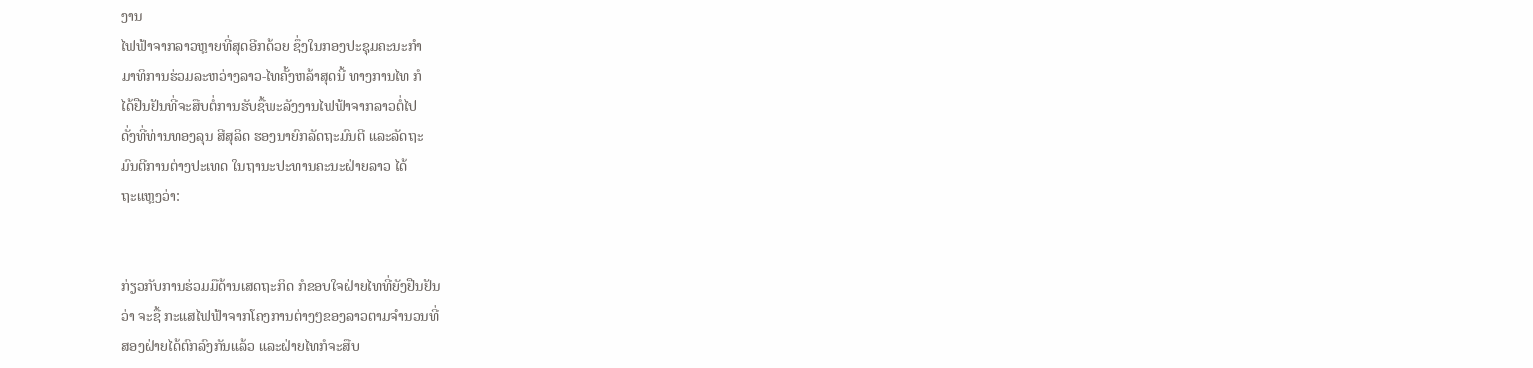ງານ
ໄຟຟ້າຈາກລາວຫຼາຍທີ່ສຸດອີກດ້ວຍ ຊຶ່ງໃນກອງປະຊຸມຄະນະກໍາ
ມາທິການຮ່ວມລະຫວ່າງລາວ-ໄທຄັ້ງຫລ້າສຸດນີ້ ທາງການໄທ ກໍ
ໄດ້ຢືນຢັນທີ່ຈະສືບຕໍ່ການຮັບຊື້ພະລັງງານໄຟຟ້າຈາກລາວຕໍ່ໄປ
ດັ່ງທີ່ທ່ານທອງລຸນ ສີສຸລິດ ຮອງນາຍົກລັດຖະມົນຕີ ແລະລັດຖະ
ມົນຕີການຕ່າງປະເທດ ໃນຖານະປະທານຄະນະຝ່າຍລາວ ໄດ້
ຖະແຫຼງວ່າ:


ກ່ຽວກັບການຮ່ວມມືດ້ານເສດຖະກິດ ກໍຂອບໃຈຝ່າຍໄທທີ່ຍັງຢືນຢັນ
ວ່າ ຈະຊື້ ກະແສໄຟຟ້າຈາກໂຄງການຕ່າງໆຂອງລາວຕາມຈໍານວນທີ່
ສອງຝ່າຍໄດ້ຕົກລົງກັນແລ້ວ ແລະຝ່າຍໄທກໍຈະສືບ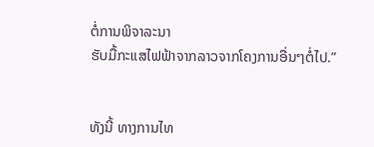ຕໍ່ການພິຈາລະນາ
ຮັບມື້ກະແສໄຟຟ້າຈາກລາວຈາກໂຄງການອື່ນໆຕໍ່ໄປ.”


ທັງນີ້ ທາງການໄທ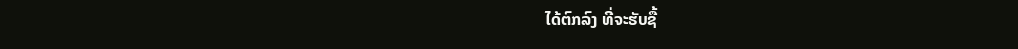ໄດ້ຕົກລົງ ທີ່ຈະຮັບຊື້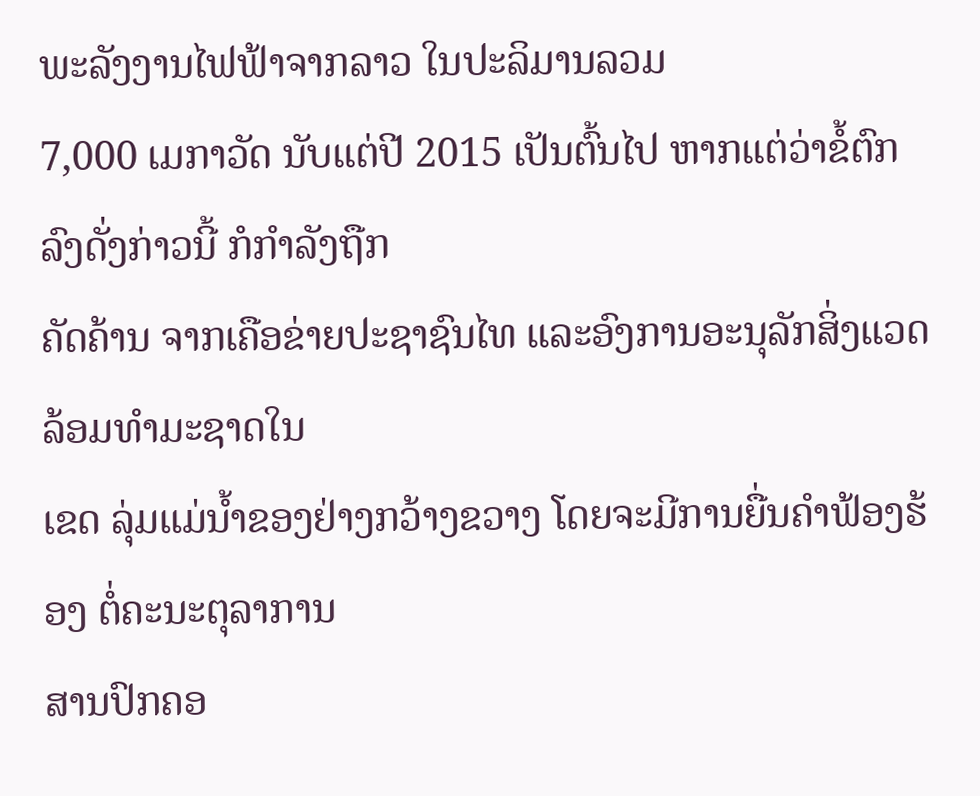ພະລັງງານໄຟຟ້າຈາກລາວ ໃນປະລິມານລວມ
7,000 ເມກາວັດ ນັບແຕ່ປີ 2015 ເປັນຕົ້ນໄປ ຫາກແຕ່ວ່າຂໍ້ຕົກລົງດັ່ງກ່າວນີ້ ກໍກໍາລັງຖືກ
ຄັດຄ້ານ ຈາກເຄືອຂ່າຍປະຊາຊົນໄທ ແລະອົງການອະນຸລັກສິ່ງແວດລ້ອມທໍາມະຊາດໃນ
ເຂດ ລຸ່ມແມ່ນໍ້າຂອງຢ່າງກວ້າງຂວາງ ໂດຍຈະມີການຍື່ນຄໍາຟ້ອງຮ້ອງ ຕໍ່ຄະນະຕຸລາການ
ສານປົກຄອ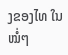ງຂອງໄທ ໃນໝໍ່ໆ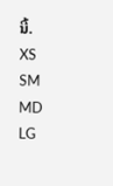ນີ້.
XS
SM
MD
LG